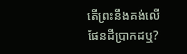តើព្រះនឹងគង់លើផែនដីប្រាកដឬ?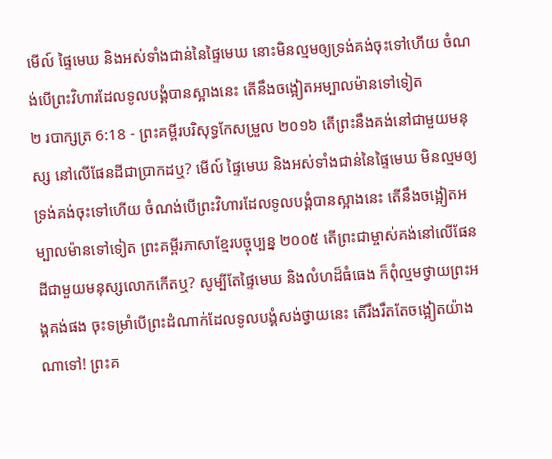មើល៍ ផ្ទៃមេឃ និងអស់ទាំងជាន់នៃផ្ទៃមេឃ នោះមិនល្មមឲ្យទ្រង់គង់ចុះទៅហើយ ចំណង់បើព្រះវិហារដែលទូលបង្គំបានស្អាងនេះ តើនឹងចង្អៀតអម្បាលម៉ានទៅទៀត
២ របាក្សត្រ 6:18 - ព្រះគម្ពីរបរិសុទ្ធកែសម្រួល ២០១៦ តើព្រះនឹងគង់នៅជាមួយមនុស្ស នៅលើផែនដីជាប្រាកដឬ? មើល៍ ផ្ទៃមេឃ និងអស់ទាំងជាន់នៃផ្ទៃមេឃ មិនល្មមឲ្យទ្រង់គង់ចុះទៅហើយ ចំណង់បើព្រះវិហារដែលទូលបង្គំបានស្អាងនេះ តើនឹងចង្អៀតអម្បាលម៉ានទៅទៀត ព្រះគម្ពីរភាសាខ្មែរបច្ចុប្បន្ន ២០០៥ តើព្រះជាម្ចាស់គង់នៅលើផែនដីជាមួយមនុស្សលោកកើតឬ? សូម្បីតែផ្ទៃមេឃ និងលំហដ៏ធំធេង ក៏ពុំល្មមថ្វាយព្រះអង្គគង់ផង ចុះទម្រាំបើព្រះដំណាក់ដែលទូលបង្គំសង់ថ្វាយនេះ តើរឹងរឹតតែចង្អៀតយ៉ាងណាទៅ! ព្រះគ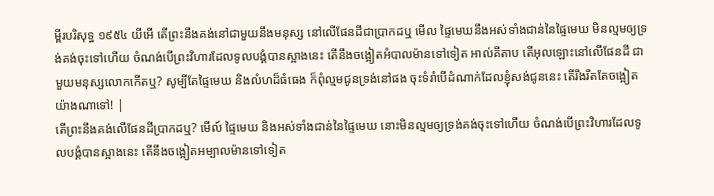ម្ពីរបរិសុទ្ធ ១៩៥៤ យីអើ តើព្រះនឹងគង់នៅជាមួយនឹងមនុស្ស នៅលើផែនដីជាប្រាកដឬ មើល ផ្ទៃមេឃនឹងអស់ទាំងជាន់នៃផ្ទៃមេឃ មិនល្មមឲ្យទ្រង់គង់ចុះទៅហើយ ចំណង់បើព្រះវិហារដែលទូលបង្គំបានស្អាងនេះ តើនឹងចង្អៀតអំបាលម៉ានទៅទៀត អាល់គីតាប តើអុលឡោះនៅលើផែនដី ជាមួយមនុស្សលោកកើតឬ? សូម្បីតែផ្ទៃមេឃ និងលំហដ៏ធំធេង ក៏ពុំល្មមជូនទ្រង់នៅផង ចុះទំរាំបើដំណាក់ដែលខ្ញុំសង់ជូននេះ តើរឹងរឹតតែចង្អៀតយ៉ាងណាទៅ! |
តើព្រះនឹងគង់លើផែនដីប្រាកដឬ? មើល៍ ផ្ទៃមេឃ និងអស់ទាំងជាន់នៃផ្ទៃមេឃ នោះមិនល្មមឲ្យទ្រង់គង់ចុះទៅហើយ ចំណង់បើព្រះវិហារដែលទូលបង្គំបានស្អាងនេះ តើនឹងចង្អៀតអម្បាលម៉ានទៅទៀត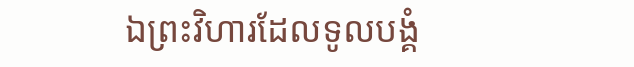ឯព្រះវិហារដែលទូលបង្គំ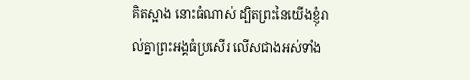គិតស្អាង នោះធំណាស់ ដ្បិតព្រះនៃយើងខ្ញុំរាល់គ្នាព្រះអង្គធំប្រសើរ លើសជាងអស់ទាំង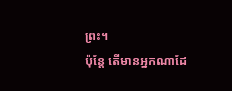ព្រះ។
ប៉ុន្តែ តើមានអ្នកណាដែ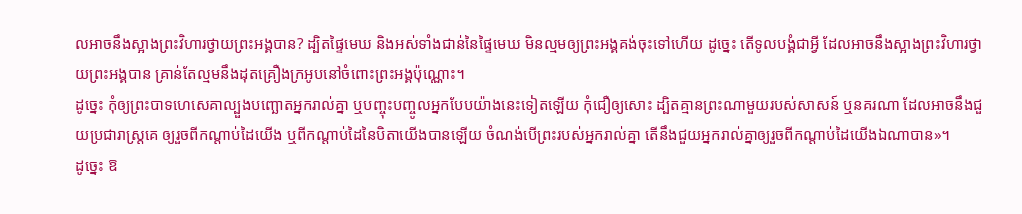លអាចនឹងស្អាងព្រះវិហារថ្វាយព្រះអង្គបាន? ដ្បិតផ្ទៃមេឃ និងអស់ទាំងជាន់នៃផ្ទៃមេឃ មិនល្មមឲ្យព្រះអង្គគង់ចុះទៅហើយ ដូច្នេះ តើទូលបង្គំជាអ្វី ដែលអាចនឹងស្អាងព្រះវិហារថ្វាយព្រះអង្គបាន គ្រាន់តែល្មមនឹងដុតគ្រឿងក្រអូបនៅចំពោះព្រះអង្គប៉ុណ្ណោះ។
ដូច្នេះ កុំឲ្យព្រះបាទហេសេគាល្បួងបញ្ឆោតអ្នករាល់គ្នា ឬបញ្ចុះបញ្ចូលអ្នកបែបយ៉ាងនេះទៀតឡើយ កុំជឿឲ្យសោះ ដ្បិតគ្មានព្រះណាមួយរបស់សាសន៍ ឬនគរណា ដែលអាចនឹងជួយប្រជារាស្ត្រគេ ឲ្យរួចពីកណ្ដាប់ដៃយើង ឬពីកណ្ដាប់ដៃនៃបិតាយើងបានឡើយ ចំណង់បើព្រះរបស់អ្នករាល់គ្នា តើនឹងជួយអ្នករាល់គ្នាឲ្យរួចពីកណ្ដាប់ដៃយើងឯណាបាន»។
ដូច្នេះ ឱ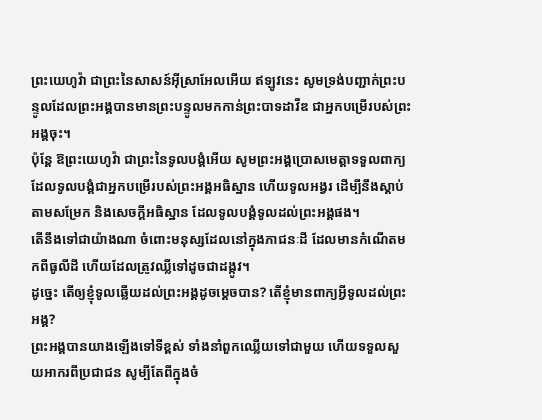ព្រះយេហូវ៉ា ជាព្រះនៃសាសន៍អ៊ីស្រាអែលអើយ ឥឡូវនេះ សូមទ្រង់បញ្ជាក់ព្រះបន្ទូលដែលព្រះអង្គបានមានព្រះបន្ទូលមកកាន់ព្រះបាទដាវីឌ ជាអ្នកបម្រើរបស់ព្រះអង្គចុះ។
ប៉ុន្តែ ឱព្រះយេហូវ៉ា ជាព្រះនៃទូលបង្គំអើយ សូមព្រះអង្គប្រោសមេត្តាទទួលពាក្យដែលទូលបង្គំជាអ្នកបម្រើរបស់ព្រះអង្គអធិស្ឋាន ហើយទូលអង្វរ ដើម្បីនឹងស្តាប់តាមសម្រែក និងសេចក្ដីអធិស្ឋាន ដែលទូលបង្គំទូលដល់ព្រះអង្គផង។
តើនឹងទៅជាយ៉ាងណា ចំពោះមនុស្សដែលនៅក្នុងភាជនៈដី ដែលមានកំណើតមកពីធូលីដី ហើយដែលត្រូវឈ្លីទៅដូចជាដង្កូវ។
ដូច្នេះ តើឲ្យខ្ញុំទូលឆ្លើយដល់ព្រះអង្គដូចម្ដេចបាន? តើខ្ញុំមានពាក្យអ្វីទូលដល់ព្រះអង្គ?
ព្រះអង្គបានយាងឡើងទៅទីខ្ពស់ ទាំងនាំពួកឈ្លើយទៅជាមួយ ហើយទទួលសួយអាករពីប្រជាជន សូម្បីតែពីក្នុងចំ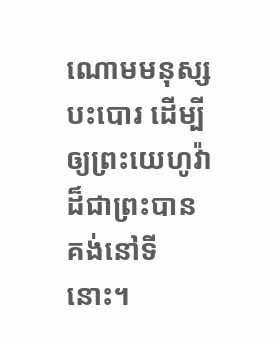ណោមមនុស្សបះបោរ ដើម្បីឲ្យព្រះយេហូវ៉ា ដ៏ជាព្រះបានគង់នៅទីនោះ។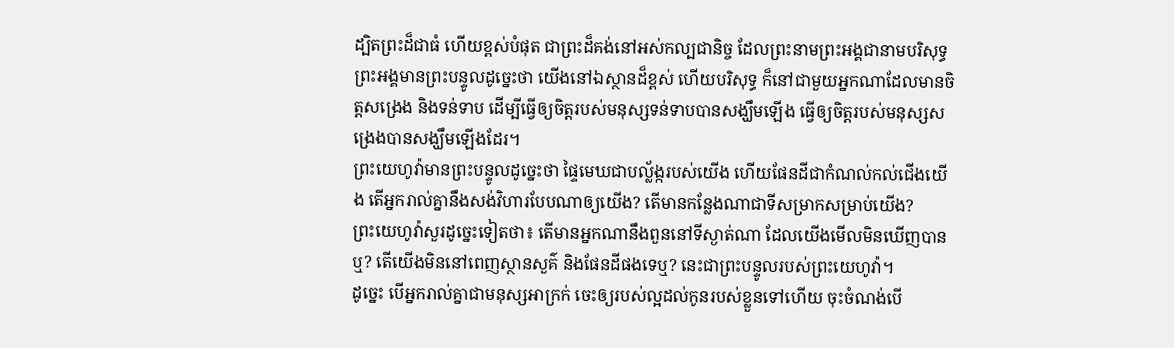ដ្បិតព្រះដ៏ជាធំ ហើយខ្ពស់បំផុត ជាព្រះដ៏គង់នៅអស់កល្បជានិច្ច ដែលព្រះនាមព្រះអង្គជានាមបរិសុទ្ធ ព្រះអង្គមានព្រះបន្ទូលដូច្នេះថា យើងនៅឯស្ថានដ៏ខ្ពស់ ហើយបរិសុទ្ធ ក៏នៅជាមួយអ្នកណាដែលមានចិត្តសង្រេង និងទន់ទាប ដើម្បីធ្វើឲ្យចិត្តរបស់មនុស្សទន់ទាបបានសង្ឃឹមឡើង ធ្វើឲ្យចិត្តរបស់មនុស្សសង្រេងបានសង្ឃឹមឡើងដែរ។
ព្រះយេហូវ៉ាមានព្រះបន្ទូលដូច្នេះថា ផ្ទៃមេឃជាបល្ល័ង្ករបស់យើង ហើយផែនដីជាកំណល់កល់ជើងយើង តើអ្នករាល់គ្នានឹងសង់វិហារបែបណាឲ្យយើង? តើមានកន្លែងណាជាទីសម្រាកសម្រាប់យើង?
ព្រះយេហូវ៉ាសួរដូច្នេះទៀតថា៖ តើមានអ្នកណានឹងពួននៅទីស្ងាត់ណា ដែលយើងមើលមិនឃើញបានឬ? តើយើងមិននៅពេញស្ថានសួគ៌ និងផែនដីផងទេឬ? នេះជាព្រះបន្ទូលរបស់ព្រះយេហូវ៉ា។
ដូច្នេះ បើអ្នករាល់គ្នាជាមនុស្សអាក្រក់ ចេះឲ្យរបស់ល្អដល់កូនរបស់ខ្លួនទៅហើយ ចុះចំណង់បើ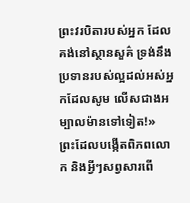ព្រះវរបិតារបស់អ្នក ដែលគង់នៅស្ថានសួគ៌ ទ្រង់នឹងប្រទានរបស់ល្អដល់អស់អ្នកដែលសូម លើសជាងអម្បាលម៉ានទៅទៀត!»
ព្រះដែលបង្កើតពិភពលោក និងអ្វីៗសព្វសារពើ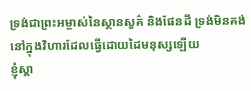ទ្រង់ជាព្រះអម្ចាស់នៃស្ថានសួគ៌ និងផែនដី ទ្រង់មិនគង់នៅក្នុងវិហារដែលធ្វើដោយដៃមនុស្សឡើយ
ខ្ញុំស្គា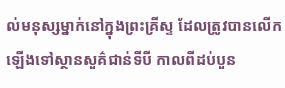ល់មនុស្សម្នាក់នៅក្នុងព្រះគ្រីស្ទ ដែលត្រូវបានលើកឡើងទៅស្ថានសួគ៌ជាន់ទីបី កាលពីដប់បួន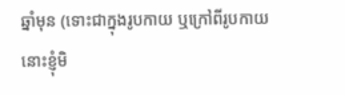ឆ្នាំមុន (ទោះជាក្នុងរូបកាយ ឬក្រៅពីរូបកាយ នោះខ្ញុំមិ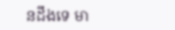នដឹងទេ មា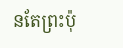នតែព្រះប៉ុ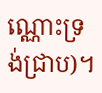ណ្ណោះទ្រង់ជ្រាប)។